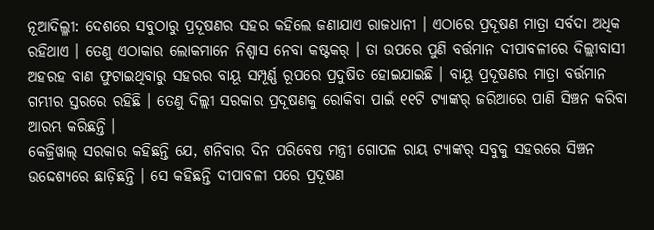ନୂଆଦିଲ୍ଳୀ: ଦେଶରେ ସବୁଠାରୁ ପ୍ରଦୂଷଣର ସହର କହିଲେ ଜଣାଯାଏ ରାଜଧାନୀ । ଏଠାରେ ପ୍ରଦୂଷଣ ମାତ୍ରା ସର୍ବଦା ଅଧିକ ରହିଥାଏ । ତେଣୁ ଏଠାକାର ଲୋକମାନେ ନିଶ୍ୱାସ ନେବା କଷ୍ଟକର୍ । ତା ଉପରେ ପୁଣି ବର୍ତ୍ତମାନ ଦୀପାବଳୀରେ ଦିଲ୍ଲୀବାସୀ ଅହରହ ବାଣ ଫୁଟାଇଥିବାରୁ ସହରର ବାୟୂ ସମ୍ପୂର୍ଣ୍ଣ ରୂପରେ ପ୍ରଦୁଷିତ ହୋଇଯାଇଛି । ବାୟୂ ପ୍ରଦୂଷଣର ମାତ୍ରା ବର୍ତ୍ତମାନ ଗମ୍ଭୀର ସ୍ତରରେ ରହିଛି । ତେଣୁ ଦିଲ୍ଲୀ ସରକାର ପ୍ରଦୂଷଣକୁ ରୋକିବା ପାଇଁ ୧୧ଟି ଟ୍ୟାଙ୍କର୍ ଜରିଆରେ ପାଣି ସିଞ୍ଚନ କରିବା ଆରମ୍ଭ କରିଛନ୍ତି ।
କେଜ୍ରିୱାଲ୍ ସରକାର କହିଛନ୍ତି ଯେ, ଶନିବାର ଦିନ ପରିବେଷ ମନ୍ତ୍ରୀ ଗୋପଳ ରାୟ ଟ୍ୟାଙ୍କର୍ ସବୁକୁ ସହରରେ ସିଞ୍ଚନ ଉଦ୍ଦେଶ୍ୟରେ ଛାଡ଼ିଛନ୍ତି । ସେ କହିଛନ୍ତି ଦୀପାବଳୀ ପରେ ପ୍ରଦୂଷଣ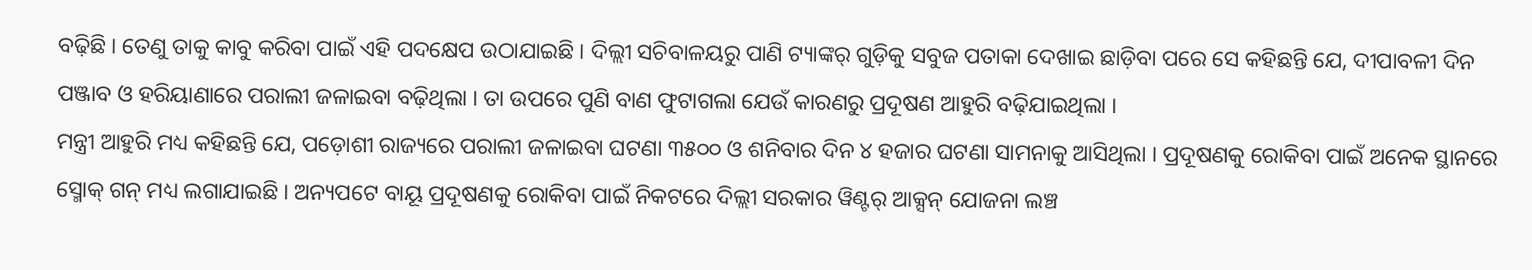ବଢ଼ିଛି । ତେଣୁ ତାକୁ କାବୁ କରିବା ପାଇଁ ଏହି ପଦକ୍ଷେପ ଉଠାଯାଇଛି । ଦିଲ୍ଲୀ ସଚିବାଳୟରୁ ପାଣି ଟ୍ୟାଙ୍କର୍ ଗୁଡ଼ିକୁ ସବୁଜ ପତାକା ଦେଖାଇ ଛାଡ଼ିବା ପରେ ସେ କହିଛନ୍ତି ଯେ, ଦୀପାବଳୀ ଦିନ ପଞ୍ଜାବ ଓ ହରିୟାଣାରେ ପରାଲୀ ଜଳାଇବା ବଢ଼ିଥିଲା । ତା ଉପରେ ପୁଣି ବାଣ ଫୁଟାଗଲା ଯେଉଁ କାରଣରୁ ପ୍ରଦୂଷଣ ଆହୁରି ବଢ଼ିଯାଇଥିଲା ।
ମନ୍ତ୍ରୀ ଆହୁରି ମଧ୍ୟ କହିଛନ୍ତି ଯେ, ପଡ଼ୋଶୀ ରାଜ୍ୟରେ ପରାଲୀ ଜଳାଇବା ଘଟଣା ୩୫୦୦ ଓ ଶନିବାର ଦିନ ୪ ହଜାର ଘଟଣା ସାମନାକୁ ଆସିଥିଲା । ପ୍ରଦୂଷଣକୁ ରୋକିବା ପାଇଁ ଅନେକ ସ୍ଥାନରେ ସ୍ମୋକ୍ ଗନ୍ ମଧ୍ୟ ଲଗାଯାଇଛି । ଅନ୍ୟପଟେ ବାୟୂ ପ୍ରଦୂଷଣକୁ ରୋକିବା ପାଇଁ ନିକଟରେ ଦିଲ୍ଲୀ ସରକାର ୱିଣ୍ଟର୍ ଆକ୍ସନ୍ ଯୋଜନା ଲଞ୍ଚ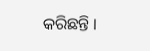କରିଛନ୍ତି ।